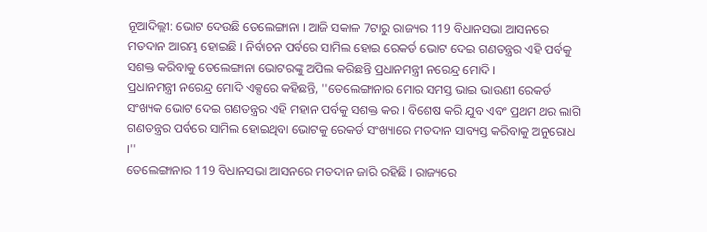ନୂଆଦିଲ୍ଲୀ: ଭୋଟ ଦେଉଛି ତେଲେଙ୍ଗାନା । ଆଜି ସକାଳ 7ଟାରୁ ରାଜ୍ୟର 119 ବିଧାନସଭା ଆସନରେ ମତଦାନ ଆରମ୍ଭ ହୋଇଛି । ନିର୍ବାଚନ ପର୍ବରେ ସାମିଲ ହୋଇ ରେକର୍ଡ ଭୋଟ ଦେଇ ଗଣତନ୍ତ୍ରର ଏହି ପର୍ବକୁ ସଶକ୍ତ କରିବାକୁ ତେଲେଙ୍ଗାନା ଭୋଟରଙ୍କୁ ଅପିଲ କରିଛନ୍ତି ପ୍ରଧାନମନ୍ତ୍ରୀ ନରେନ୍ଦ୍ର ମୋଦି ।
ପ୍ରଧାନମନ୍ତ୍ରୀ ନରେନ୍ଦ୍ର ମୋଦି ଏକ୍ସରେ କହିଛନ୍ତି, ''ତେଲେଙ୍ଗାନାର ମୋର ସମସ୍ତ ଭାଇ ଭାଉଣୀ ରେକର୍ଡ ସଂଖ୍ୟକ ଭୋଟ ଦେଇ ଗଣତନ୍ତ୍ରର ଏହି ମହାନ ପର୍ବକୁ ସଶକ୍ତ କର । ବିଶେଷ କରି ଯୁବ ଏବଂ ପ୍ରଥମ ଥର ଲାଗି ଗଣତନ୍ତ୍ରର ପର୍ବରେ ସାମିଲ ହୋଇଥିବା ଭୋଟକୁ ରେକର୍ଡ ସଂଖ୍ୟାରେ ମତଦାନ ସାବ୍ୟସ୍ତ କରିବାକୁ ଅନୁରୋଧ ।''
ତେଲେଙ୍ଗାନାର 119 ବିଧାନସଭା ଆସନରେ ମତଦାନ ଜାରି ରହିଛି । ରାଜ୍ୟରେ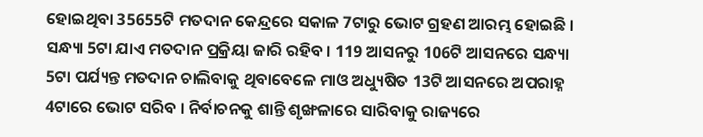ହୋଇଥିବା 35655ଟି ମତଦାନ କେନ୍ଦ୍ରରେ ସକାଳ 7ଟାରୁ ଭୋଟ ଗ୍ରହଣ ଆରମ୍ଭ ହୋଇଛି । ସନ୍ଧ୍ୟା 5ଟା ଯାଏ ମତଦାନ ପ୍ରକ୍ରିୟା ଜାରି ରହିବ । 119 ଆସନରୁ 106ଟି ଆସନରେ ସନ୍ଧ୍ୟା 5ଟା ପର୍ଯ୍ୟନ୍ତ ମତଦାନ ଚାଲିବାକୁ ଥିବାବେଳେ ମାଓ ଅଧ୍ୟୁଷିତ 13ଟି ଆସନରେ ଅପରାହ୍ନ 4ଟାରେ ଭୋଟ ସରିବ । ନିର୍ବାଚନକୁ ଶାନ୍ତି ଶୃଙ୍ଖଳାରେ ସାରିବାକୁ ରାଜ୍ୟରେ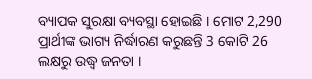ବ୍ୟାପକ ସୁରକ୍ଷା ବ୍ୟବସ୍ଥା ହୋଇଛି । ମୋଟ 2,290 ପ୍ରାର୍ଥୀଙ୍କ ଭାଗ୍ୟ ନିର୍ଦ୍ଧାରଣ କରୁଛନ୍ତି 3 କୋଟି 26 ଲକ୍ଷରୁ ଉଦ୍ଧ୍ବ ଜନତା ।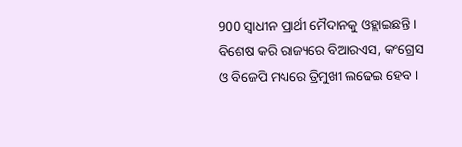900 ସ୍ବାଧୀନ ପ୍ରାର୍ଥୀ ମୈଦାନକୁ ଓହ୍ଲାଇଛନ୍ତି । ବିଶେଷ କରି ରାଜ୍ୟରେ ବିଆରଏସ, କଂଗ୍ରେସ ଓ ବିଜେପି ମଧ୍ୟରେ ତ୍ରିମୁଖୀ ଲଢେଇ ହେବ ।